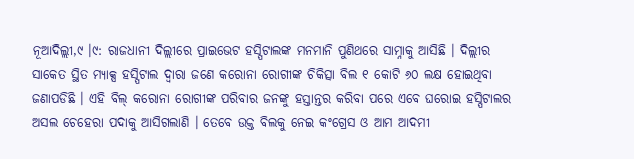ନୂଆଦିଲ୍ଲୀ,୯ ।୯: ରାଜଧାନୀ ଦିଲ୍ଲୀରେ ପ୍ରାଇଭେଟ ହସ୍ପିଟାଲଙ୍କ ମନମାନି ପୁଣିଥରେ ସାମ୍ନାକୁ ଆସିଛି । ଦିଲ୍ଲୀର ସାକେତ ସ୍ଥିତ ମ୍ୟାକ୍ସ ହସ୍ପିଟାଲ ଦ୍ୱାରା ଜଣେ କରୋନା ରୋଗୀଙ୍କ ଚିକିତ୍ସା ବିଲ ୧ କୋଟି ୬୦ ଲକ୍ଷ ହୋଇଥିବା ଜଣାପଡିଛି । ଏହି ବିଲ୍ କରୋନା ରୋଗୀଙ୍କ ପରିବାର ଜନଙ୍କୁ ହସ୍ତାନ୍ତର କରିବା ପରେ ଏବେ ଘରୋଇ ହସ୍ପିଟାଲର ଅସଲ ଚେହେରା ପଦାକୁ ଆସିଗଲାଣି । ତେବେ ଉକ୍ତ ବିଲକୁ ନେଇ କଂଗ୍ରେସ ଓ ଆମ ଆଦମୀ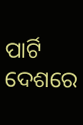ପାର୍ଟି ଦେଶରେ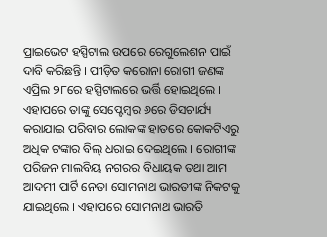ପ୍ରାଇଭେଟ ହସ୍ପିଟାଲ ଉପରେ ରେଗୁଲେଶନ ପାଇଁ ଦାବି କରିଛନ୍ତି । ପୀଡ଼ିତ କରୋନା ରୋଗୀ ଜଣଙ୍କ ଏପ୍ରିଲ ୨୮ରେ ହସ୍ପିଟାଲରେ ଭର୍ତ୍ତି ହୋଇଥିଲେ । ଏହାପରେ ତାଙ୍କୁ ସେପ୍ଟେମ୍ବର ୬ରେ ଡିସଚାର୍ଯ୍ୟ କରାଯାଇ ପରିବାର ଲୋକଙ୍କ ହାତରେ କୋକଟିଏରୁ ଅଧିକ ଟଙ୍କାର ବିଲ୍ ଧରାଇ ଦେଇଥିଲେ । ରୋଗୀଙ୍କ ପରିଜନ ମାଲବିୟ ନଗରର ବିଧାୟକ ତଥା ଆମ ଆଦମୀ ପାର୍ଟି ନେତା ସୋମନାଥ ଭାରତୀଙ୍କ ନିକଟକୁ ଯାଇଥିଲେ । ଏହାପରେ ସୋମନାଥ ଭାରତି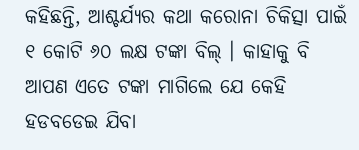କହିଛନ୍ତି, ଆଶ୍ଚର୍ଯ୍ୟର କଥା କରୋନା ଚିକିତ୍ସା ପାଇଁ ୧ କୋଟି ୬୦ ଲକ୍ଷ ଟଙ୍କା ବିଲ୍ । କାହାକୁ ବି ଆପଣ ଏତେ ଟଙ୍କା ମାଗିଲେ ଯେ କେହି ହଡବଡେଇ ଯିବା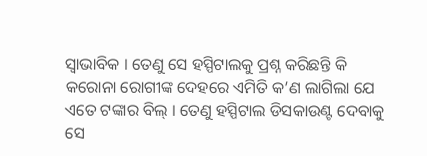ସ୍ୱାଭାବିକ । ତେଣୁ ସେ ହସ୍ପିଟାଲକୁ ପ୍ରଶ୍ନ କରିଛନ୍ତି କି କରୋନା ରୋଗୀଙ୍କ ଦେହରେ ଏମିତି କ’ଣ ଲାଗିଲା ଯେ ଏତେ ଟଙ୍କାର ବିଲ୍ । ତେଣୁ ହସ୍ପିଟାଲ ଡିସକାଉଣ୍ଟ ଦେବାକୁ ସେ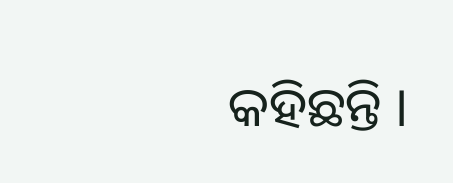କହିଛନ୍ତି ।